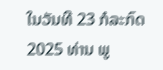ໃນວັນທີ 23 ກໍລະກົດ 2025 ທ່ານ ພູ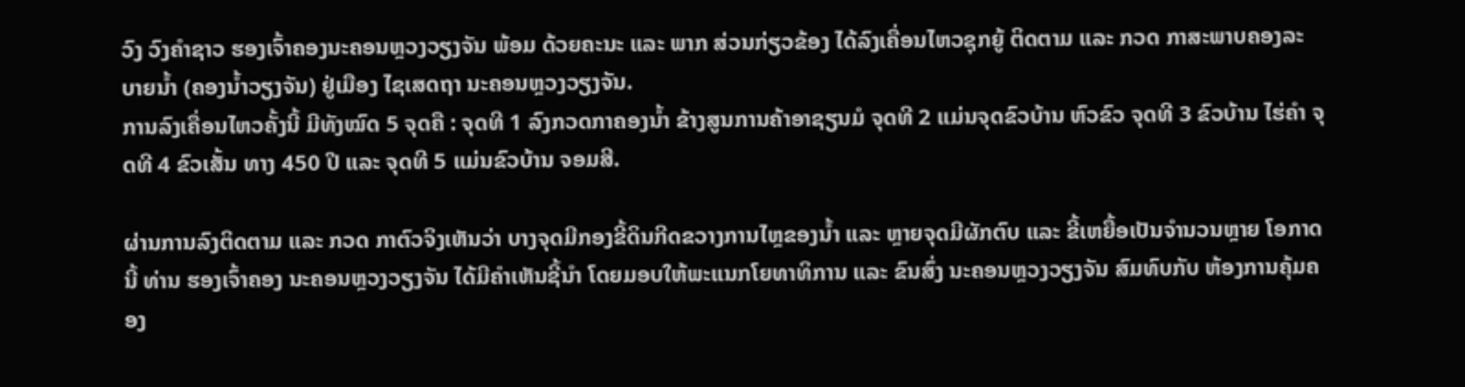ວົງ ວົງຄໍາຊາວ ຮອງເຈົ້າຄອງນະຄອນຫຼວງວຽງຈັນ ພ້ອມ ດ້ວຍຄະນະ ແລະ ພາກ ສ່ວນກ່ຽວຂ້ອງ ໄດ້ລົງເຄື່ອນໄຫວຊຸກຍູ້ ຕິດຕາມ ແລະ ກວດ ກາສະພາບຄອງລະບາຍນໍ້າ (ຄອງນໍ້າວຽງຈັນ) ຢູ່ເມືອງ ໄຊເສດຖາ ນະຄອນຫຼວງວຽງຈັນ.
ການລົງເຄື່ອນໄຫວຄັ້ງນີ້ ມີທັງໝົດ 5 ຈຸດຄື : ຈຸດທີ 1 ລົງກວດກາຄອງນໍ້າ ຂ້າງສູນການຄ້າອາຊຽນມໍ ຈຸດທີ 2 ແມ່ນຈຸດຂົວບ້ານ ຫົວຂົວ ຈຸດທີ 3 ຂົວບ້ານ ໄຮ່ຄໍາ ຈຸດທີ 4 ຂົວເສັ້ນ ທາງ 450 ປີ ແລະ ຈຸດທີ 5 ແມ່ນຂົວບ້ານ ຈອມສີ.

ຜ່ານການລົງຕິດຕາມ ແລະ ກວດ ກາຕົວຈິງເຫັນວ່າ ບາງຈຸດມີກອງຂີ້ດິນກີດຂວາງການໄຫຼຂອງນໍ້າ ແລະ ຫຼາຍຈຸດມີຜັກຕົບ ແລະ ຂີ້ເຫຍື້ອເປັນຈໍານວນຫຼາຍ ໂອກາດນີ້ ທ່ານ ຮອງເຈົ້າຄອງ ນະຄອນຫຼວງວຽງຈັນ ໄດ້ມີຄໍາເຫັນຊີ້ນໍາ ໂດຍມອບໃຫ້ພະແນກໂຍທາທິການ ແລະ ຂົນສົ່ງ ນະຄອນຫຼວງວຽງຈັນ ສົມທົບກັບ ຫ້ອງການຄຸ້ມຄອງ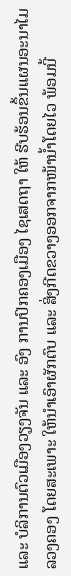ແລະ ບໍລິການຕົວເມືອງວຽງຈັນ ແລະ ອົງ ການປົກຄອງເມືອງ ໄຊເສດຖາ ໃຫ້ ຮີບຮ້ອນຂຶ້ນແຜນອະນາໄມລວງຄອງ ໂດຍສະເພາະ ໃຫ້ນໍາເອົາຜັກຕົບ ແລະ ສິ່ງກີດຂວາງອອກຈາກໜ້ານໍ້າໂດຍໄວ ພ້ອມນີ້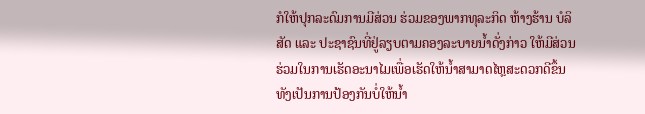ກໍໃຫ້ປຸກລະດົມການມີສ່ວນ ຮ່ວມຂອງພາກທຸລະກິດ ຫ້າງຮ້ານ ບໍລິສັດ ແລະ ປະຊາຊົນທີ່ຢູ່ລຽບຕາມຄອງລະບາຍນໍ້າດັ່ງກ່າວ ໃຫ້ມີສ່ວນຮ່ວມໃນການເຮັດອະນາໄມເພື່ອເຮັດໃຫ້ນໍ້າສາມາດໄຫຼສະດວກດີຂຶ້ນທັງເປັນການປ້ອງກັນບໍ່ໃຫ້ນໍ້າ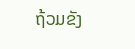ຖ້ວມຂັງ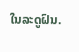ໃນລະດູຝົນ.